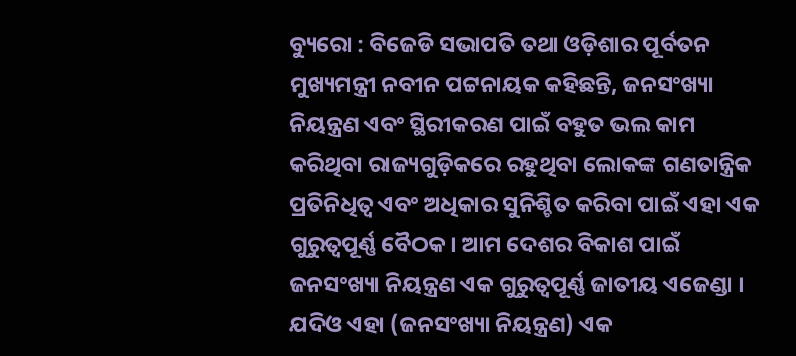ବ୍ୟୁରୋ : ବିଜେଡି ସଭାପତି ତଥା ଓଡ଼ିଶାର ପୂର୍ବତନ ମୁଖ୍ୟମନ୍ତ୍ରୀ ନବୀନ ପଟ୍ଟନାୟକ କହିଛନ୍ତି, ଜନସଂଖ୍ୟା ନିୟନ୍ତ୍ରଣ ଏବଂ ସ୍ଥିରୀକରଣ ପାଇଁ ବହୁତ ଭଲ କାମ କରିଥିବା ରାଜ୍ୟଗୁଡ଼ିକରେ ରହୁଥିବା ଲୋକଙ୍କ ଗଣତାନ୍ତ୍ରିକ ପ୍ରତିନିଧିତ୍ୱ ଏବଂ ଅଧିକାର ସୁନିଶ୍ଚିତ କରିବା ପାଇଁ ଏହା ଏକ ଗୁରୁତ୍ୱପୂର୍ଣ୍ଣ ବୈଠକ। ଆମ ଦେଶର ବିକାଶ ପାଇଁ ଜନସଂଖ୍ୟା ନିୟନ୍ତ୍ରଣ ଏକ ଗୁରୁତ୍ୱପୂର୍ଣ୍ଣ ଜାତୀୟ ଏଜେଣ୍ଡା । ଯଦିଓ ଏହା (ଜନସଂଖ୍ୟା ନିୟନ୍ତ୍ରଣ) ଏକ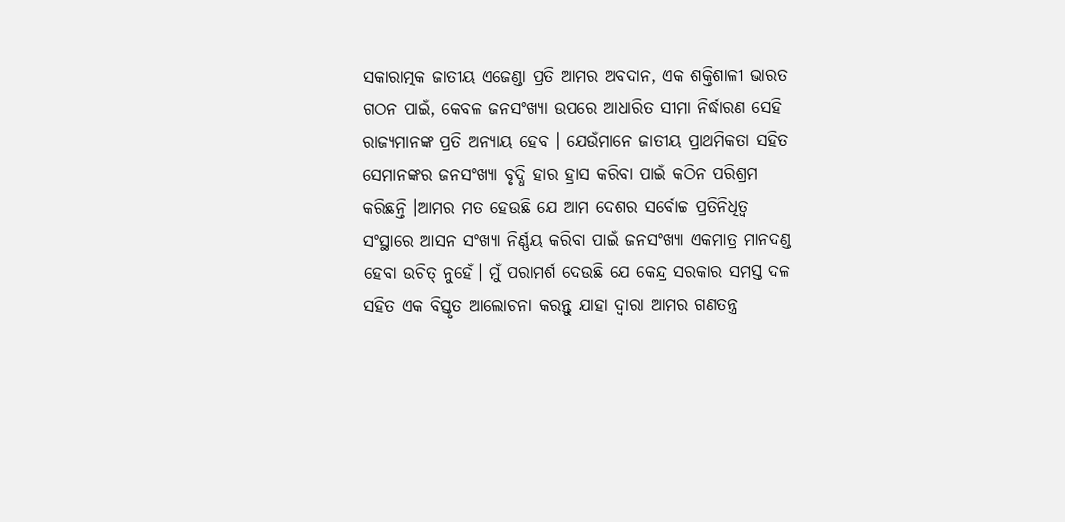ସକାରାତ୍ମକ ଜାତୀୟ ଏଜେଣ୍ଡା ପ୍ରତି ଆମର ଅବଦାନ, ଏକ ଶକ୍ତିଶାଳୀ ଭାରତ ଗଠନ ପାଇଁ, କେବଳ ଜନସଂଖ୍ୟା ଉପରେ ଆଧାରିତ ସୀମା ନିର୍ଦ୍ଧାରଣ ସେହି ରାଜ୍ୟମାନଙ୍କ ପ୍ରତି ଅନ୍ୟାୟ ହେବ । ଯେଉଁମାନେ ଜାତୀୟ ପ୍ରାଥମିକତା ସହିତ ସେମାନଙ୍କର ଜନସଂଖ୍ୟା ବୃଦ୍ଧି ହାର ହ୍ରାସ କରିବା ପାଇଁ କଠିନ ପରିଶ୍ରମ କରିଛନ୍ତି ।ଆମର ମତ ହେଉଛି ଯେ ଆମ ଦେଶର ସର୍ବୋଚ୍ଚ ପ୍ରତିନିଧିତ୍ୱ ସଂସ୍ଥାରେ ଆସନ ସଂଖ୍ୟା ନିର୍ଣ୍ଣୟ କରିବା ପାଇଁ ଜନସଂଖ୍ୟା ଏକମାତ୍ର ମାନଦଣ୍ଡ ହେବା ଉଚିତ୍ ନୁହେଁ। ମୁଁ ପରାମର୍ଶ ଦେଉଛି ଯେ କେନ୍ଦ୍ର ସରକାର ସମସ୍ତ ଦଳ ସହିତ ଏକ ବିସ୍ତୃତ ଆଲୋଚନା କରନ୍ତୁ ଯାହା ଦ୍ୱାରା ଆମର ଗଣତନ୍ତ୍ର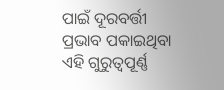ପାଇଁ ଦୂରବର୍ତ୍ତୀ ପ୍ରଭାବ ପକାଇଥିବା ଏହି ଗୁରୁତ୍ୱପୂର୍ଣ୍ଣ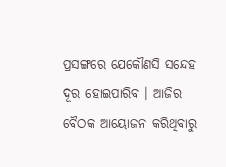ପ୍ରସଙ୍ଗରେ ଯେକୌଣସି ସନ୍ଦେହ ଦୂର ହୋଇପାରିବ । ଆଜିର ବୈଠକ ଆୟୋଜନ କରିଥିବାରୁ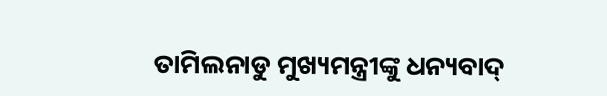ତାମିଲନାଡୁ ମୁଖ୍ୟମନ୍ତ୍ରୀଙ୍କୁ ଧନ୍ୟବାଦ୍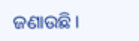ଜଣାଉଛି।